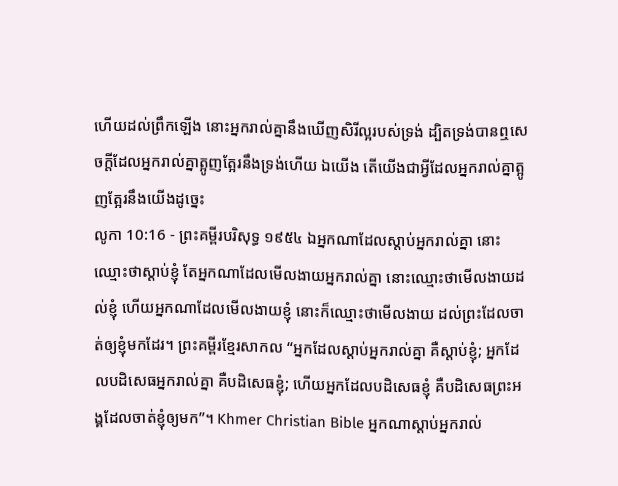ហើយដល់ព្រឹកឡើង នោះអ្នករាល់គ្នានឹងឃើញសិរីល្អរបស់ទ្រង់ ដ្បិតទ្រង់បានឮសេចក្ដីដែលអ្នករាល់គ្នាត្អូញត្អែរនឹងទ្រង់ហើយ ឯយើង តើយើងជាអ្វីដែលអ្នករាល់គ្នាត្អូញត្អែរនឹងយើងដូច្នេះ
លូកា 10:16 - ព្រះគម្ពីរបរិសុទ្ធ ១៩៥៤ ឯអ្នកណាដែលស្តាប់អ្នករាល់គ្នា នោះឈ្មោះថាស្តាប់ខ្ញុំ តែអ្នកណាដែលមើលងាយអ្នករាល់គ្នា នោះឈ្មោះថាមើលងាយដល់ខ្ញុំ ហើយអ្នកណាដែលមើលងាយខ្ញុំ នោះក៏ឈ្មោះថាមើលងាយ ដល់ព្រះដែលចាត់ឲ្យខ្ញុំមកដែរ។ ព្រះគម្ពីរខ្មែរសាកល “អ្នកដែលស្ដាប់អ្នករាល់គ្នា គឺស្ដាប់ខ្ញុំ; អ្នកដែលបដិសេធអ្នករាល់គ្នា គឺបដិសេធខ្ញុំ; ហើយអ្នកដែលបដិសេធខ្ញុំ គឺបដិសេធព្រះអង្គដែលចាត់ខ្ញុំឲ្យមក”។ Khmer Christian Bible អ្នកណាស្ដាប់អ្នករាល់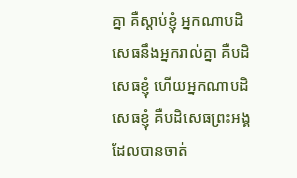គ្នា គឺស្ដាប់ខ្ញុំ អ្នកណាបដិសេធនឹងអ្នករាល់គ្នា គឺបដិសេធខ្ញុំ ហើយអ្នកណាបដិសេធខ្ញុំ គឺបដិសេធព្រះអង្គដែលបានចាត់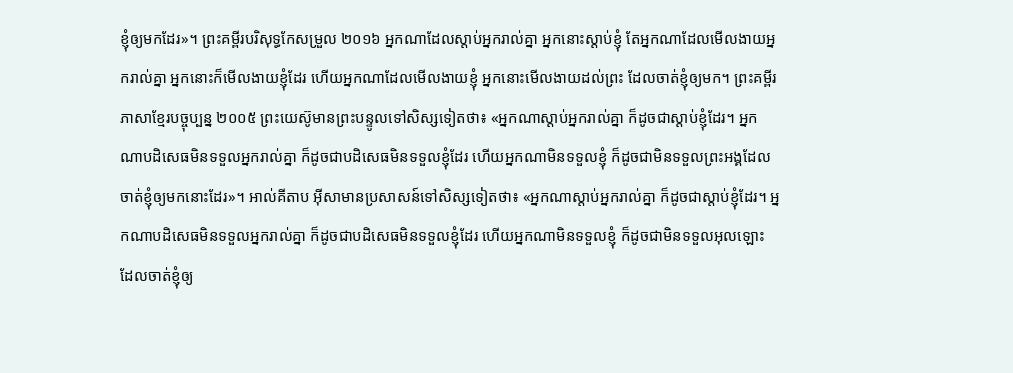ខ្ញុំឲ្យមកដែរ»។ ព្រះគម្ពីរបរិសុទ្ធកែសម្រួល ២០១៦ អ្នកណាដែលស្តាប់អ្នករាល់គ្នា អ្នកនោះស្តាប់ខ្ញុំ តែអ្នកណាដែលមើលងាយអ្នករាល់គ្នា អ្នកនោះក៏មើលងាយខ្ញុំដែរ ហើយអ្នកណាដែលមើលងាយខ្ញុំ អ្នកនោះមើលងាយដល់ព្រះ ដែលចាត់ខ្ញុំឲ្យមក។ ព្រះគម្ពីរភាសាខ្មែរបច្ចុប្បន្ន ២០០៥ ព្រះយេស៊ូមានព្រះបន្ទូលទៅសិស្សទៀតថា៖ «អ្នកណាស្ដាប់អ្នករាល់គ្នា ក៏ដូចជាស្ដាប់ខ្ញុំដែរ។ អ្នកណាបដិសេធមិនទទួលអ្នករាល់គ្នា ក៏ដូចជាបដិសេធមិនទទួលខ្ញុំដែរ ហើយអ្នកណាមិនទទួលខ្ញុំ ក៏ដូចជាមិនទទួលព្រះអង្គដែលចាត់ខ្ញុំឲ្យមកនោះដែរ»។ អាល់គីតាប អ៊ីសាមានប្រសាសន៍ទៅសិស្សទៀតថា៖ «អ្នកណាស្ដាប់អ្នករាល់គ្នា ក៏ដូចជាស្ដាប់ខ្ញុំដែរ។ អ្នកណាបដិសេធមិនទទួលអ្នករាល់គ្នា ក៏ដូចជាបដិសេធមិនទទួលខ្ញុំដែរ ហើយអ្នកណាមិនទទួលខ្ញុំ ក៏ដូចជាមិនទទួលអុលឡោះ ដែលចាត់ខ្ញុំឲ្យ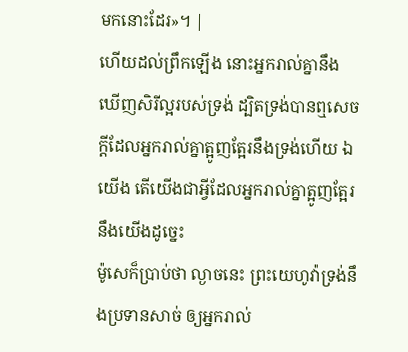មកនោះដែរ»។ |
ហើយដល់ព្រឹកឡើង នោះអ្នករាល់គ្នានឹងឃើញសិរីល្អរបស់ទ្រង់ ដ្បិតទ្រង់បានឮសេចក្ដីដែលអ្នករាល់គ្នាត្អូញត្អែរនឹងទ្រង់ហើយ ឯយើង តើយើងជាអ្វីដែលអ្នករាល់គ្នាត្អូញត្អែរនឹងយើងដូច្នេះ
ម៉ូសេក៏ប្រាប់ថា ល្ងាចនេះ ព្រះយេហូវ៉ាទ្រង់នឹងប្រទានសាច់ ឲ្យអ្នករាល់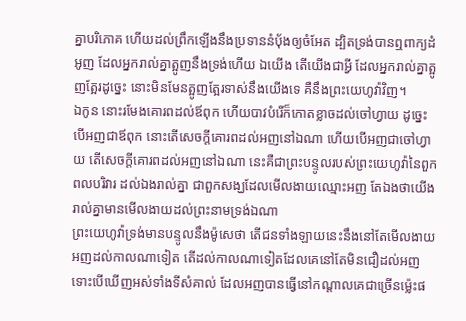គ្នាបរិភោគ ហើយដល់ព្រឹកឡើងនឹងប្រទាននំបុ័ងឲ្យចំអែត ដ្បិតទ្រង់បានឮពាក្យដំអូញ ដែលអ្នករាល់គ្នាត្អូញនឹងទ្រង់ហើយ ឯយើង តើយើងជាអ្វី ដែលអ្នករាល់គ្នាត្អូញត្អែរដូច្នេះ នោះមិនមែនត្អូញត្អែរទាស់នឹងយើងទេ គឺនឹងព្រះយេហូវ៉ាវិញ។
ឯកូន នោះរមែងគោរពដល់ឪពុក ហើយបាវបំរើក៏កោតខ្លាចដល់ចៅហ្វាយ ដូច្នេះ បើអញជាឪពុក នោះតើសេចក្ដីគោរពដល់អញនៅឯណា ហើយបើអញជាចៅហ្វាយ តើសេចក្ដីគោរពដល់អញនៅឯណា នេះគឺជាព្រះបន្ទូលរបស់ព្រះយេហូវ៉ានៃពួកពលបរិវារ ដល់ឯងរាល់គ្នា ជាពួកសង្ឃដែលមើលងាយឈ្មោះអញ តែឯងថាយើងរាល់គ្នាមានមើលងាយដល់ព្រះនាមទ្រង់ឯណា
ព្រះយេហូវ៉ាទ្រង់មានបន្ទូលនឹងម៉ូសេថា តើជនទាំងឡាយនេះនឹងនៅតែមើលងាយអញដល់កាលណាទៀត តើដល់កាលណាទៀតដែលគេនៅតែមិនជឿដល់អញ ទោះបើឃើញអស់ទាំងទីសំគាល់ ដែលអញបានធ្វើនៅកណ្តាលគេជាច្រើនម៉្លេះផ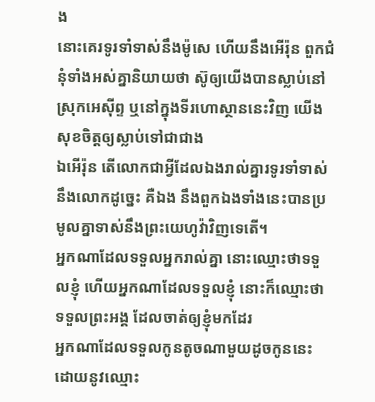ង
នោះគេរទូរទាំទាស់នឹងម៉ូសេ ហើយនឹងអើរ៉ុន ពួកជំនុំទាំងអស់គ្នានិយាយថា ស៊ូឲ្យយើងបានស្លាប់នៅស្រុកអេស៊ីព្ទ ឬនៅក្នុងទីរហោស្ថាននេះវិញ យើងសុខចិត្តឲ្យស្លាប់ទៅជាជាង
ឯអើរ៉ុន តើលោកជាអ្វីដែលឯងរាល់គ្នារទូរទាំទាស់នឹងលោកដូច្នេះ គឺឯង នឹងពួកឯងទាំងនេះបានប្រមូលគ្នាទាស់នឹងព្រះយេហូវ៉ាវិញទេតើ។
អ្នកណាដែលទទួលអ្នករាល់គ្នា នោះឈ្មោះថាទទួលខ្ញុំ ហើយអ្នកណាដែលទទួលខ្ញុំ នោះក៏ឈ្មោះថាទទួលព្រះអង្គ ដែលចាត់ឲ្យខ្ញុំមកដែរ
អ្នកណាដែលទទួលកូនតូចណាមួយដូចកូននេះ ដោយនូវឈ្មោះ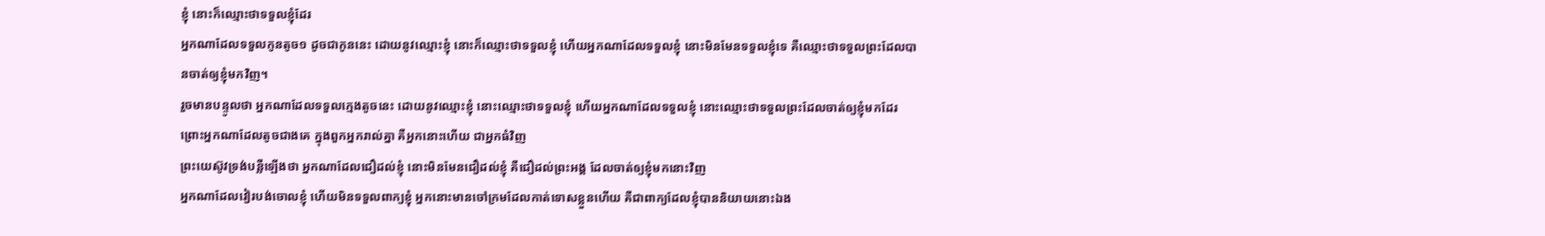ខ្ញុំ នោះក៏ឈ្មោះថាទទួលខ្ញុំដែរ
អ្នកណាដែលទទួលកូនតូច១ ដូចជាកូននេះ ដោយនូវឈ្មោះខ្ញុំ នោះក៏ឈ្មោះថាទទួលខ្ញុំ ហើយអ្នកណាដែលទទួលខ្ញុំ នោះមិនមែនទទួលខ្ញុំទេ គឺឈ្មោះថាទទួលព្រះដែលបានចាត់ឲ្យខ្ញុំមកវិញ។
រួចមានបន្ទូលថា អ្នកណាដែលទទួលក្មេងតូចនេះ ដោយនូវឈ្មោះខ្ញុំ នោះឈ្មោះថាទទួលខ្ញុំ ហើយអ្នកណាដែលទទួលខ្ញុំ នោះឈ្មោះថាទទួលព្រះដែលចាត់ឲ្យខ្ញុំមកដែរ ព្រោះអ្នកណាដែលតូចជាងគេ ក្នុងពួកអ្នករាល់គ្នា គឺអ្នកនោះហើយ ជាអ្នកធំវិញ
ព្រះយេស៊ូវទ្រង់បន្លឺឡើងថា អ្នកណាដែលជឿដល់ខ្ញុំ នោះមិនមែនជឿដល់ខ្ញុំ គឺជឿដល់ព្រះអង្គ ដែលចាត់ឲ្យខ្ញុំមកនោះវិញ
អ្នកណាដែលវៀរបង់ចោលខ្ញុំ ហើយមិនទទួលពាក្យខ្ញុំ អ្នកនោះមានចៅក្រមដែលកាត់ទោសខ្លួនហើយ គឺជាពាក្យដែលខ្ញុំបាននិយាយនោះឯង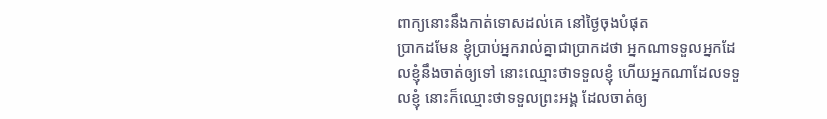ពាក្យនោះនឹងកាត់ទោសដល់គេ នៅថ្ងៃចុងបំផុត
ប្រាកដមែន ខ្ញុំប្រាប់អ្នករាល់គ្នាជាប្រាកដថា អ្នកណាទទួលអ្នកដែលខ្ញុំនឹងចាត់ឲ្យទៅ នោះឈ្មោះថាទទួលខ្ញុំ ហើយអ្នកណាដែលទទួលខ្ញុំ នោះក៏ឈ្មោះថាទទួលព្រះអង្គ ដែលចាត់ឲ្យ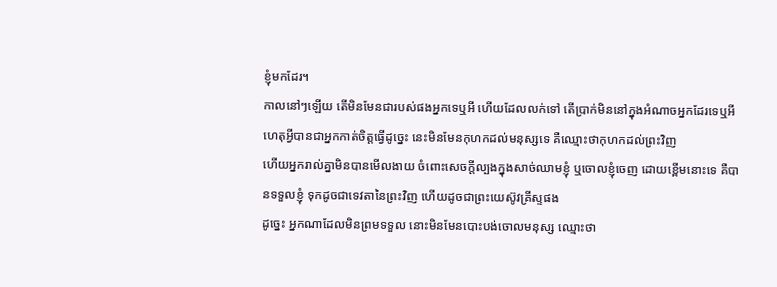ខ្ញុំមកដែរ។
កាលនៅៗឡើយ តើមិនមែនជារបស់ផងអ្នកទេឬអី ហើយដែលលក់ទៅ តើប្រាក់មិននៅក្នុងអំណាចអ្នកដែរទេឬអី ហេតុអ្វីបានជាអ្នកកាត់ចិត្តធ្វើដូច្នេះ នេះមិនមែនកុហកដល់មនុស្សទេ គឺឈ្មោះថាកុហកដល់ព្រះវិញ
ហើយអ្នករាល់គ្នាមិនបានមើលងាយ ចំពោះសេចក្ដីល្បងក្នុងសាច់ឈាមខ្ញុំ ឬចោលខ្ញុំចេញ ដោយខ្ពើមនោះទេ គឺបានទទួលខ្ញុំ ទុកដូចជាទេវតានៃព្រះវិញ ហើយដូចជាព្រះយេស៊ូវគ្រីស្ទផង
ដូច្នេះ អ្នកណាដែលមិនព្រមទទួល នោះមិនមែនបោះបង់ចោលមនុស្ស ឈ្មោះថា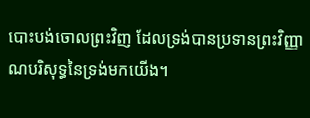បោះបង់ចោលព្រះវិញ ដែលទ្រង់បានប្រទានព្រះវិញ្ញាណបរិសុទ្ធនៃទ្រង់មកយើង។